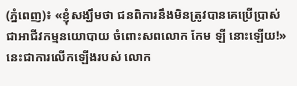(ភ្នំពេញ)៖ «ខ្ញុំសង្ឃឹមថា ជនពិការនឹងមិនត្រូវបានគេប្រើប្រាស់ជាអាជីវកម្មនយោបាយ ចំពោះសពលោក កែម ឡី នោះឡើយ!» នេះជាការលើកឡើងរបស់ លោក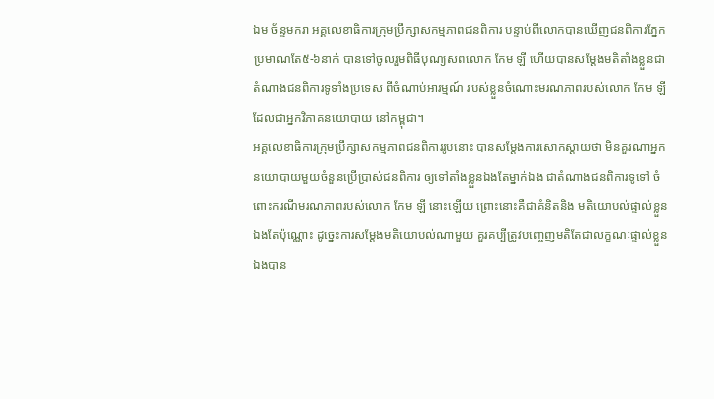ឯម ច័ន្ទមករា អគ្គលេខាធិការក្រុមប្រឹក្សាសកម្មភាពជនពិការ បន្ទាប់ពីលោកបានឃើញជនពិការភ្នែក ប្រមាណតែ៥-៦នាក់ បានទៅចូលរួមពិធីបុណ្យសពលោក កែម ឡី ហើយបានសម្តែងមតិតាំងខ្លួនជាតំណាងជនពិការទូទាំងប្រទេស ពីចំណាប់អារម្មណ៍ របស់ខ្លួនចំណោះមរណភាពរបស់លោក កែម ឡី ដែលជាអ្នកវិភាគនយោបាយ នៅកម្ពុជា។
អគ្គលេខាធិការក្រុមប្រឹក្សាសកម្មភាពជនពិការរូបនោះ បានសម្តែងការសោកស្តាយថា មិនគួរណាអ្នកនយោបាយមួយចំនួនប្រើប្រាស់ជនពិការ ឲ្យទៅតាំងខ្លួនឯងតែម្នាក់ឯង ជាតំណាងជនពិការទូទៅ ចំពោះករណីមរណភាពរបស់លោក កែម ឡី នោះឡើយ ព្រោះនោះគឺជាគំនិតនិង មតិយោបល់ផ្ទាល់ខ្លួនឯងតែប៉ុណ្ណោះ ដូច្នេះការសម្តែងមតិយោបល់ណាមួយ គួរគប្បីត្រូវបញ្ចេញមតិតែជាលក្ខណៈផ្ទាល់ខ្លួនឯងបាន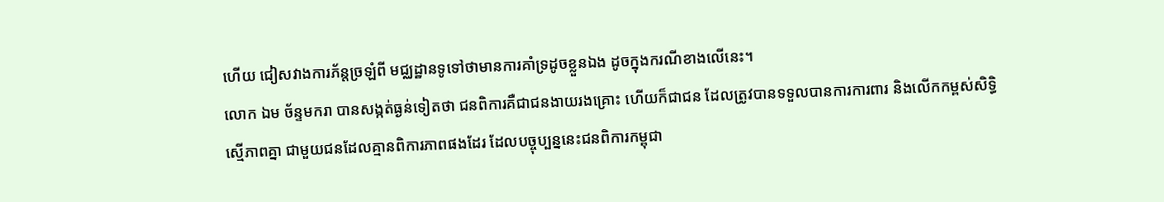ហើយ ជៀសវាងការភ័ន្តច្រឡំពី មជ្ឈដ្ឋានទូទៅថាមានការគាំទ្រដូចខ្លួនឯង ដូចក្នុងករណីខាងលើនេះ។
លោក ឯម ច័ន្ទមករា បានសង្កត់ធ្ងន់ទៀតថា ជនពិការគឺជាជនងាយរងគ្រោះ ហើយក៏ជាជន ដែលត្រូវបានទទួលបានការការពារ និងលើកកម្ពស់សិទ្ធិសើ្មភាពគ្នា ជាមួយជនដែលគ្មានពិការភាពផងដែរ ដែលបច្ចុប្បន្ននេះជនពិការកម្ពុជា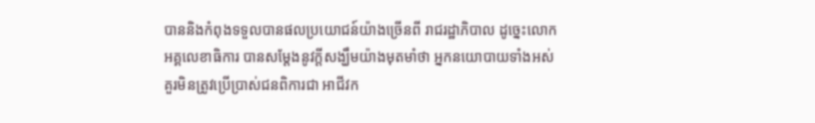បាននិងកំពុងទទួលបានផលប្រយោជន៍យ៉ាងច្រើនពី រាជរដ្ឋាភិបាល ដូច្នេះលោកអគ្គលេខាធិការ បានសម្តែងនូវក្តីសង្ឃឹមយ៉ាងមុតមាំថា អ្នកនយោបាយទាំងអស់ គួរមិនត្រូវប្រើប្រាស់ជនពិការជា អាជីវក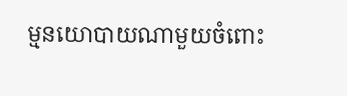ម្មនយោបាយណាមួយចំពោះ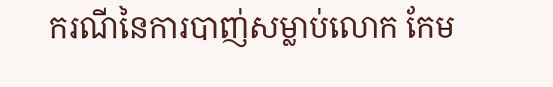ករណីនៃការបាញ់សម្លាប់លោក កែម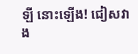ឡី នោះឡើង! ជៀសវាង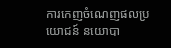ការកេញចំណេញផលប្រយោជន៍ នយោបា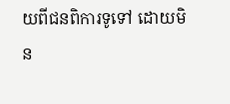យពីជនពិការទូទៅ ដោយមិន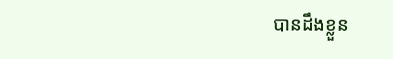បានដឹងខ្លួន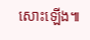សោះឡើង៕